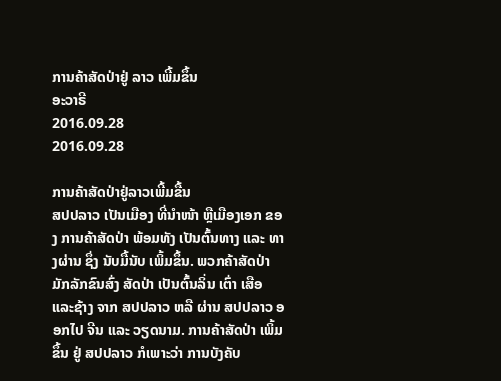ການຄ້າສັດປ່າຢູ່ ລາວ ເພີ້ມຂຶ້ນ
ອະວາຣີ
2016.09.28
2016.09.28

ການຄ້າສັດປ່າຢູ່ລາວເພີ້ມຂື້ນ
ສປປລາວ ເປັນເມືອງ ທີ່ນໍາໜ້າ ຫຼືເມືອງເອກ ຂອງ ການຄ້າສັດປ່າ ພ້ອມທັງ ເປັນຕົ້ນທາງ ແລະ ທາງຜ່ານ ຊຶ່ງ ນັບມື້ນັບ ເພິ້ມຂຶ້ນ. ພວກຄ້າສັດປ່າ ມັກລັກຂົນສົ່ງ ສັດປ່າ ເປັນຕົ້ນລິ່ນ ເຕົ່າ ເສືອ ແລະຊ້າງ ຈາກ ສປປລາວ ຫລື ຜ່ານ ສປປລາວ ອອກໄປ ຈີນ ແລະ ວຽດນາມ. ການຄ້າສັດປ່າ ເພິ້ມຂຶ້ນ ຢູ່ ສປປລາວ ກໍເພາະວ່າ ການບັງຄັບ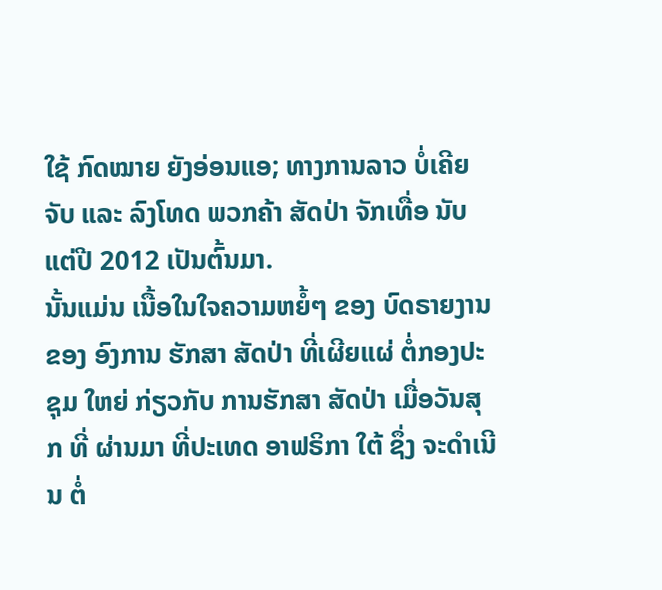ໃຊ້ ກົດໝາຍ ຍັງອ່ອນແອ; ທາງການລາວ ບໍ່ເຄີຍຈັບ ແລະ ລົງໂທດ ພວກຄ້າ ສັດປ່າ ຈັກເທື່ອ ນັບແຕ່ປີ 2012 ເປັນຕົ້ນມາ.
ນັ້ນແມ່ນ ເນື້ອໃນໃຈຄວາມຫຍໍ້ໆ ຂອງ ບົດຣາຍງານ ຂອງ ອົງການ ຮັກສາ ສັດປ່າ ທີ່ເຜີຍແຜ່ ຕໍ່ກອງປະຊຸມ ໃຫຍ່ ກ່ຽວກັບ ການຮັກສາ ສັດປ່າ ເມື່ອວັນສຸກ ທີ່ ຜ່ານມາ ທີ່ປະເທດ ອາຟຣິກາ ໃຕ້ ຊຶ່ງ ຈະດຳເນີນ ຕໍ່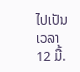ໄປເປັນ ເວລາ 12 ມື້.